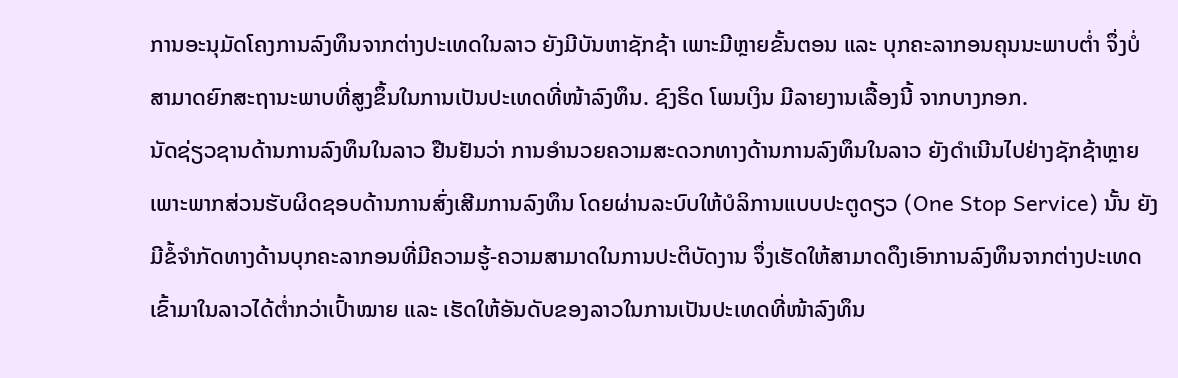ການອະນຸມັດໂຄງການລົງທຶນຈາກຕ່າງປະເທດໃນລາວ ຍັງມີບັນຫາຊັກຊ້າ ເພາະມີຫຼາຍຂັ້ນຕອນ ແລະ ບຸກຄະລາກອນຄຸນນະພາບຕໍ່າ ຈຶ່ງບໍ່ສາມາດຍົກສະຖານະພາບທີ່ສູງຂຶ້ນໃນການເປັນປະເທດທີ່ໜ້າລົງທຶນ. ຊົງຣິດ ໂພນເງິນ ມີລາຍງານເລື້ອງນີ້ ຈາກບາງກອກ.
ນັດຊ່ຽວຊານດ້ານການລົງທຶນໃນລາວ ຢືນຢັນວ່າ ການອຳນວຍຄວາມສະດວກທາງດ້ານການລົງທຶນໃນລາວ ຍັງດຳເນີນໄປຢ່າງຊັກຊ້າຫຼາຍ ເພາະພາກສ່ວນຮັບຜິດຊອບດ້ານການສົ່ງເສີມການລົງທຶນ ໂດຍຜ່ານລະບົບໃຫ້ບໍລິການແບບປະຕູດຽວ (One Stop Service) ນັ້ນ ຍັງມີຂໍ້ຈຳກັດທາງດ້ານບຸກຄະລາກອນທີ່ມີຄວາມຮູ້-ຄວາມສາມາດໃນການປະຕິບັດງານ ຈຶ່ງເຮັດໃຫ້ສາມາດດຶງເອົາການລົງທຶນຈາກຕ່າງປະເທດເຂົ້າມາໃນລາວໄດ້ຕໍ່າກວ່າເປົ້າໝາຍ ແລະ ເຮັດໃຫ້ອັນດັບຂອງລາວໃນການເປັນປະເທດທີ່ໜ້າລົງທຶນ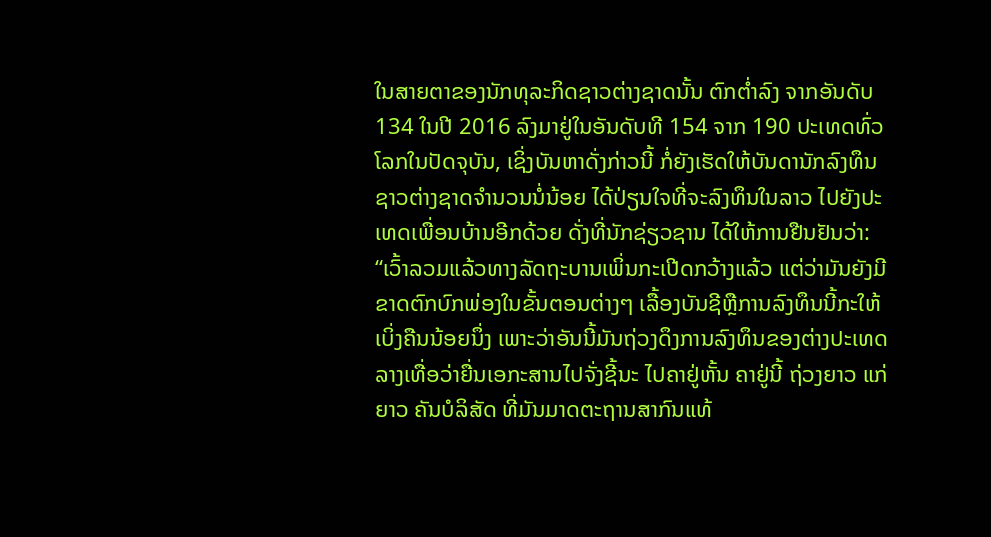ໃນສາຍຕາຂອງນັກທຸລະກິດຊາວຕ່າງຊາດນັ້ນ ຕົກຕໍ່າລົງ ຈາກອັນດັບ 134 ໃນປີ 2016 ລົງມາຢູ່ໃນອັນດັບທີ 154 ຈາກ 190 ປະເທດທົ່ວໂລກໃນປັດຈຸບັນ, ເຊິ່ງບັນຫາດັ່ງກ່າວນີ້ ກໍ່ຍັງເຮັດໃຫ້ບັນດານັກລົງທຶນຊາວຕ່າງຊາດຈຳນວນນໍ່ນ້ອຍ ໄດ້ປ່ຽນໃຈທີ່ຈະລົງທຶນໃນລາວ ໄປຍັງປະເທດເພື່ອນບ້ານອີກດ້ວຍ ດັ່ງທີ່ນັກຊ່ຽວຊານ ໄດ້ໃຫ້ການຢືນຢັນວ່າ:
“ເວົ້າລວມແລ້ວທາງລັດຖະບານເພິ່ນກະເປີດກວ້າງແລ້ວ ແຕ່ວ່າມັນຍັງມີຂາດຕົກບົກພ່ອງໃນຂັ້ນຕອນຕ່າງໆ ເລື້ອງບັນຊີຫຼືການລົງທຶນນີ້ກະໃຫ້ເບິ່ງຄືນນ້ອຍນຶ່ງ ເພາະວ່າອັນນີ້ມັນຖ່ວງດຶງການລົງທຶນຂອງຕ່າງປະເທດ ລາງເທື່ອວ່າຍື່ນເອກະສານໄປຈັ່ງຊີ້ນະ ໄປຄາຢູ່ຫັ້ນ ຄາຢູ່ນີ້ ຖ່ວງຍາວ ແກ່ຍາວ ຄັນບໍລິສັດ ທີ່ມັນມາດຕະຖານສາກົນແທ້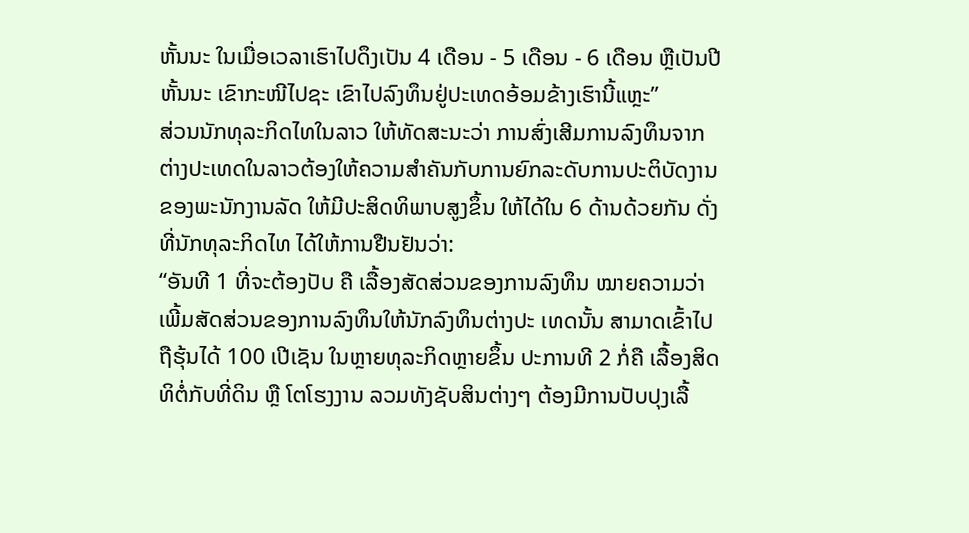ຫັ້ນນະ ໃນເມື່ອເວລາເຮົາໄປດຶງເປັນ 4 ເດືອນ - 5 ເດືອນ - 6 ເດືອນ ຫຼືເປັນປີຫັ້ນນະ ເຂົາກະໜີໄປຊະ ເຂົາໄປລົງທຶນຢູ່ປະເທດອ້ອມຂ້າງເຮົານີ້ແຫຼະ”
ສ່ວນນັກທຸລະກິດໄທໃນລາວ ໃຫ້ທັດສະນະວ່າ ການສົ່ງເສີມການລົງທຶນຈາກຕ່າງປະເທດໃນລາວຕ້ອງໃຫ້ຄວາມສຳຄັນກັບການຍົກລະດັບການປະຕິບັດງານຂອງພະນັກງານລັດ ໃຫ້ມີປະສິດທິພາບສູງຂຶ້ນ ໃຫ້ໄດ້ໃນ 6 ດ້ານດ້ວຍກັນ ດັ່ງທີ່ນັກທຸລະກິດໄທ ໄດ້ໃຫ້ການຢືນຢັນວ່າ:
“ອັນທີ 1 ທີ່ຈະຕ້ອງປັບ ຄື ເລື້ອງສັດສ່ວນຂອງການລົງທຶນ ໝາຍຄວາມວ່າ ເພີ້ມສັດສ່ວນຂອງການລົງທຶນໃຫ້ນັກລົງທຶນຕ່າງປະ ເທດນັ້ນ ສາມາດເຂົ້າໄປຖືຮຸ້ນໄດ້ 100 ເປີເຊັນ ໃນຫຼາຍທຸລະກິດຫຼາຍຂຶ້ນ ປະການທີ 2 ກໍ່ຄື ເລື້ອງສິດທິຕໍ່ກັບທີ່ດິນ ຫຼື ໂຕໂຮງງານ ລວມທັງຊັບສິນຕ່າງໆ ຕ້ອງມີການປັບປຸງເລື້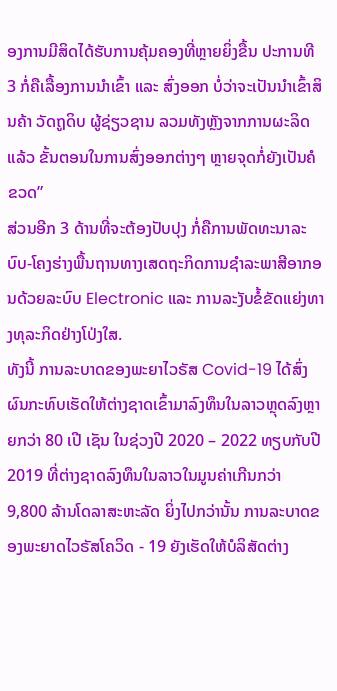ອງການມີສິດໄດ້ຮັບການຄຸ້ມຄອງທີ່ຫຼາຍຍິ່ງຂື້ນ ປະການທີ 3 ກໍ່ຄືເລື້ອງການນຳເຂົ້າ ແລະ ສົ່ງອອກ ບໍ່ວ່າຈະເປັນນຳເຂົ້າສິນຄ້າ ວັດຖູດິບ ຜູ້ຊ່ຽວຊານ ລວມທັງຫຼັງຈາກການຜະລິດແລ້ວ ຂັ້ນຕອນໃນການສົ່ງອອກຕ່າງໆ ຫຼາຍຈຸດກໍ່ຍັງເປັນຄໍຂວດ”
ສ່ວນອີກ 3 ດ້ານທີ່ຈະຕ້ອງປັບປຸງ ກໍ່ຄືການພັດທະນາລະບົບ-ໂຄງຮ່າງພື້ນຖານທາງເສດຖະກິດການຊໍາລະພາສີອາກອນດ້ວຍລະບົບ Electronic ແລະ ການລະງັບຂໍ້ຂັດແຍ່ງທາງທຸລະກິດຢ່າງໂປ່ງໃສ.
ທັງນີ້ ການລະບາດຂອງພະຍາໄວຣັສ Covid-19 ໄດ້ສົ່ງຜົນກະທົບເຮັດໃຫ້ຕ່າງຊາດເຂົ້າມາລົງທຶນໃນລາວຫຼຸດລົງຫຼາຍກວ່າ 80 ເປີ ເຊັນ ໃນຊ່ວງປີ 2020 – 2022 ທຽບກັບປີ 2019 ທີ່ຕ່າງຊາດລົງທຶນໃນລາວໃນມູນຄ່າເກີນກວ່າ 9,800 ລ້ານໂດລາສະຫະລັດ ຍິ່ງໄປກວ່ານັ້ນ ການລະບາດຂອງພະຍາດໄວຣັສໂຄວິດ - 19 ຍັງເຮັດໃຫ້ບໍລິສັດຕ່າງ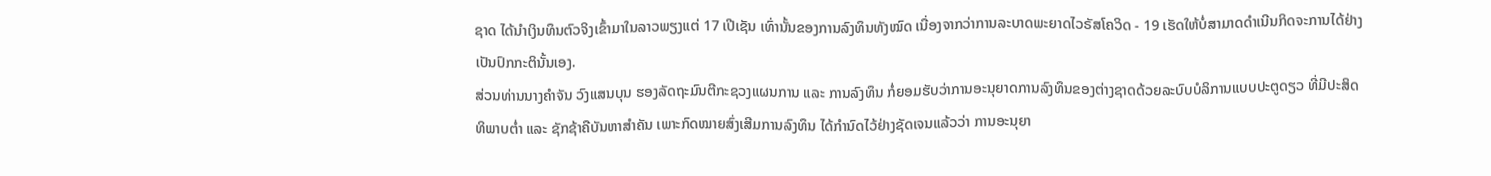ຊາດ ໄດ້ນຳເງິນທຶນຕົວຈິງເຂົ້າມາໃນລາວພຽງແຕ່ 17 ເປີເຊັນ ເທົ່ານັ້ນຂອງການລົງທຶນທັງໝົດ ເນື່ອງຈາກວ່າການລະບາດພະຍາດໄວຣັສໂຄວິດ - 19 ເຮັດໃຫ້ບໍ່ສາມາດດຳເນີນກິດຈະການໄດ້ຢ່າງເປັນປົກກະຕິນັ້ນເອງ.
ສ່ວນທ່ານນາງຄຳຈັນ ວົງແສນບຸນ ຮອງລັດຖະມົນຕີກະຊວງແຜນການ ແລະ ການລົງທຶນ ກໍ່ຍອມຮັບວ່າການອະນຸຍາດການລົງທຶນຂອງຕ່າງຊາດດ້ວຍລະບົບບໍລິການແບບປະຕູດຽວ ທີ່ມີປະສິດທິພາບຕໍ່າ ແລະ ຊັກຊ້າຄືບັນຫາສຳຄັນ ເພາະກົດໝາຍສົ່ງເສີມການລົງທຶນ ໄດ້ກຳນົດໄວ້ຢ່າງຊັດເຈນແລ້ວວ່າ ການອະນຸຍາ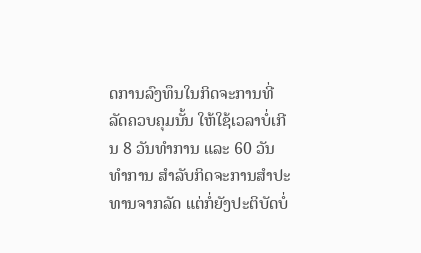ດການລົງທຶນໃນກິດຈະການທີ່ລັດຄວບຄຸມນັ້ນ ໃຫ້ໃຊ້ເວລາບໍ່ເກີນ 8 ວັນທຳການ ແລະ 60 ວັນທຳການ ສຳລັບກິດຈະການສຳປະທານຈາກລັດ ແຕ່ກໍ່ຍັງປະຕິບັດບໍ່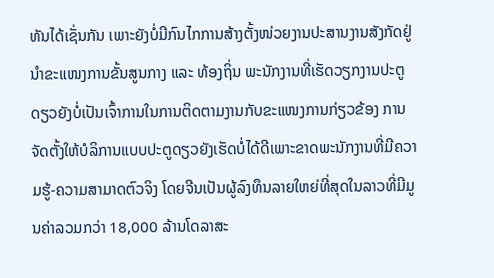ທັນໄດ້ເຊັ່ນກັນ ເພາະຍັງບໍ່ມີກົນໄກການສ້າງຕັ້ງໜ່ວຍງານປະສານງານສັງກັດຢູ່ນຳຂະແໜງການຂັ້ນສູນກາງ ແລະ ທ້ອງຖິ່ນ ພະນັກງານທີ່ເຮັດວຽກງານປະຕູດຽວຍັງບໍ່ເປັນເຈົ້າການໃນການຕິດຕາມງານກັບຂະແໜງການກ່ຽວຂ້ອງ ການຈັດຕັ້ງໃຫ້ບໍລິການແບບປະຕູດຽວຍັງເຮັດບໍ່ໄດ້ດີເພາະຂາດພະນັກງານທີ່ມີຄວາມຮູ້-ຄວາມສາມາດຕົວຈິງ ໂດຍຈີນເປັນຜູ້ລົງທຶນລາຍໃຫຍ່ທີ່ສຸດໃນລາວທີ່ມີມູນຄ່າລວມກວ່າ 18,000 ລ້ານໂດລາສະ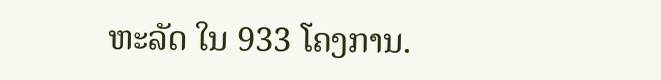ຫະລັດ ໃນ 933 ໂຄງການ.